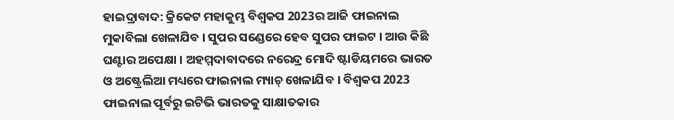ହାଇଦ୍ରାବାଦ: କ୍ରିକେଟ ମହାକୁମ୍ଭ ବିଶ୍ବକପ 2023ର ଆଜି ଫାଇନାଲ ମୁକାବିଲା ଖେଳାଯିବ । ସୁପର ସଣ୍ଡେରେ ହେବ ସୁପର ଫାଇଟ । ଆଉ କିଛି ଘଣ୍ଟାର ଅପେକ୍ଷା । ଅହମ୍ମଦାବାଦରେ ନରେନ୍ଦ୍ର ମୋଦି ଷ୍ଟାଡିୟମରେ ଭାରତ ଓ ଅଷ୍ଟ୍ରେଲିଆ ମଧ୍ୟରେ ଫାଇନାଲ ମ୍ୟାଚ୍ ଖେଳାଯିବ । ବିଶ୍ବକପ 2023 ଫାଇନାଲ ପୂର୍ବରୁ ଇଟିଭି ଭାରତକୁ ସାକ୍ଷାତକାର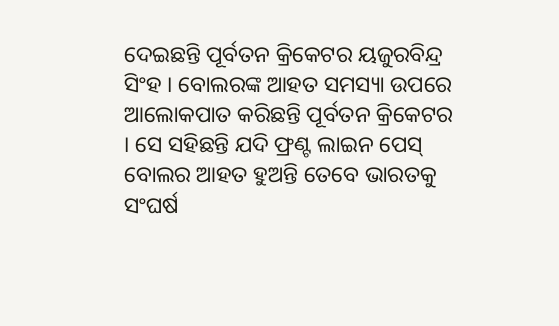ଦେଇଛନ୍ତି ପୂର୍ବତନ କ୍ରିକେଟର ୟଜୁରବିନ୍ଦ୍ର ସିଂହ । ବୋଲରଙ୍କ ଆହତ ସମସ୍ୟା ଉପରେ ଆଲୋକପାତ କରିଛନ୍ତି ପୂର୍ବତନ କ୍ରିକେଟର । ସେ ସହିଛନ୍ତି ଯଦି ଫ୍ରଣ୍ଟ ଲାଇନ ପେସ୍ ବୋଲର ଆହତ ହୁଅନ୍ତି ତେବେ ଭାରତକୁ ସଂଘର୍ଷ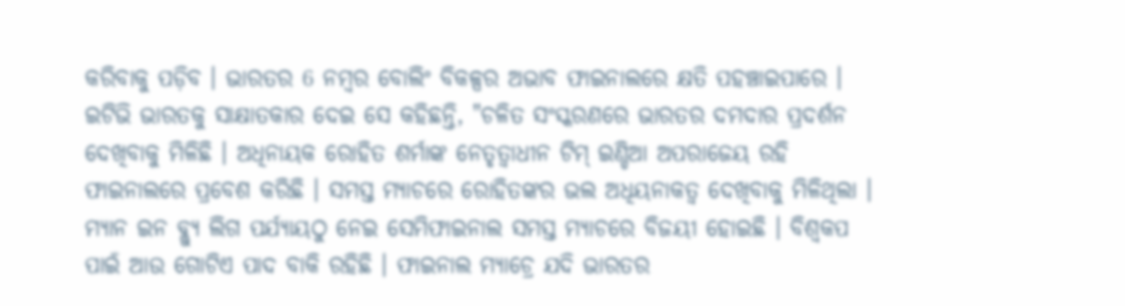କରିବାକୁ ପଡ଼ିବ । ଭାରତର 6 ନମ୍ବର ବୋଲିଂ ବିକଳ୍ପର ଅଭାବ ଫାଇନାଲରେ କ୍ଷତି ପହଞ୍ଚାଇପାରେ ।
ଇଟିଭି ଭାରତକୁ ସାକ୍ଷାତକାର ଦେଇ ସେ କହିଛନ୍ତି, "ଚଳିତ ସଂସ୍କରଣରେ ଭାରତର ଦମଦାର ପ୍ରଦର୍ଶନ ଦେଖିବାକୁ ମିଳିଛି । ଅଧିନାୟକ ରୋହିତ ଶର୍ମାଙ୍କ ନେତୃତ୍ବାଧୀନ ଟିମ୍ ଇଣ୍ଡିଆ ଅପରାଜେୟ ରହି ଫାଇନାଲରେ ପ୍ରବେଶ କରିଛି । ସମସ୍ତ ମ୍ୟାଚରେ ରୋହିତଙ୍କର ଭଲ ଅଧିୟନାକତ୍ବ ଦେଖିବାକୁ ମିଳିଥିଲା । ମ୍ଯାନ ଇନ ବ୍ଲ୍ୟୁ ଲିଗ ପର୍ଯ୍ୟାୟଠୁ ନେଇ ସେମିଫାଇନାଲ ସମସ୍ତ ମ୍ୟାଚରେ ବିଜୟୀ ହୋଇଛି । ବିଶ୍ବକପ ପାଇଁ ଆଉ ଗୋଟିଏ ପାଦ ବାକି ରହିଛି । ଫାଇନାଲ ମ୍ୟାଚ୍ରେ ଯଦି ଭାରତର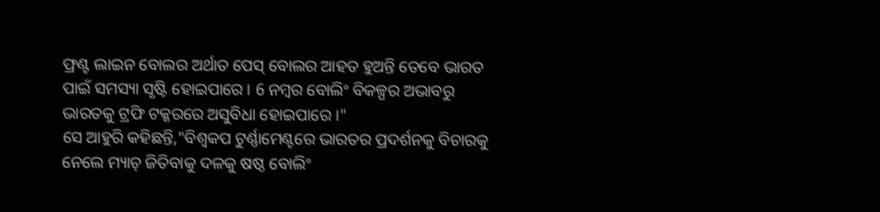ଫ୍ରଣ୍ଟ ଲାଇନ ବୋଲର ଅର୍ଥାତ ପେସ୍ ବୋଲର ଆହତ ହୁଅନ୍ତି ତେବେ ଭାରତ ପାଇଁ ସମସ୍ୟା ସୃଷ୍ଟି ହୋଇପାରେ । 6 ନମ୍ବର ବୋଲିଂ ବିକଳ୍ପର ଅଭାବରୁ ଭାରତକୁ ଟ୍ରଫି ଟକ୍କରରେ ଅସୁବିଧା ହୋଇପାରେ ।"
ସେ ଆହୁରି କହିଛନ୍ତି,"ବିଶ୍ବକପ ଟୁର୍ଣ୍ଣାମେଣ୍ଟରେ ଭାରତର ପ୍ରଦର୍ଶନକୁ ବିଚାରକୁ ନେଲେ ମ୍ୟାଚ୍ ଜିତିବାକୁ ଦଳକୁ ଷଷ୍ଠ ବୋଲିଂ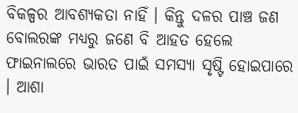ବିକଳ୍ପର ଆବଶ୍ୟକତା ନାହିଁ । କିନ୍ତୁ ଦଳର ପାଞ୍ଚ ଜଣ ବୋଲରଙ୍କ ମଧ୍ଯରୁ ଜଣେ ବି ଆହତ ହେଲେ ଫାଇନାଲରେ ଭାରତ ପାଇଁ ସମସ୍ୟା ସୃଷ୍ଟି ହୋଇପାରେ । ଆଶା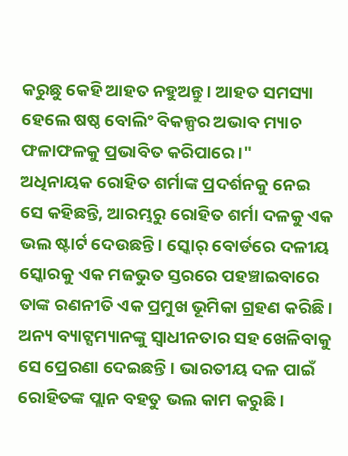କରୁଛୁ କେହି ଆହତ ନହୁଅନ୍ତୁ । ଆହତ ସମସ୍ୟା ହେଲେ ଷଷ୍ଠ ବୋଲିଂ ବିକଳ୍ପର ଅଭାବ ମ୍ୟାଚ ଫଳାଫଳକୁ ପ୍ରଭାବିତ କରିପାରେ ।"
ଅଧିନାୟକ ରୋହିତ ଶର୍ମାଙ୍କ ପ୍ରଦର୍ଶନକୁ ନେଇ ସେ କହିଛନ୍ତି, ଆରମ୍ଭରୁ ରୋହିତ ଶର୍ମା ଦଳକୁ ଏକ ଭଲ ଷ୍ଟାର୍ଟ ଦେଉଛନ୍ତି । ସ୍କୋର୍ ବୋର୍ଡରେ ଦଳୀୟ ସ୍କୋରକୁ ଏକ ମଜଭୁତ ସ୍ତରରେ ପହଞ୍ଚାଇବାରେ ତାଙ୍କ ରଣନୀତି ଏକ ପ୍ରମୁଖ ଭୂମିକା ଗ୍ରହଣ କରିଛି । ଅନ୍ୟ ବ୍ୟାଟ୍ସମ୍ୟାନଙ୍କୁ ସ୍ବାଧୀନତାର ସହ ଖେଳିବାକୁ ସେ ପ୍ରେରଣା ଦେଇଛନ୍ତି । ଭାରତୀୟ ଦଳ ପାଇଁ ରୋହିତଙ୍କ ପ୍ଲାନ ବହତୁ ଭଲ କାମ କରୁଛି ।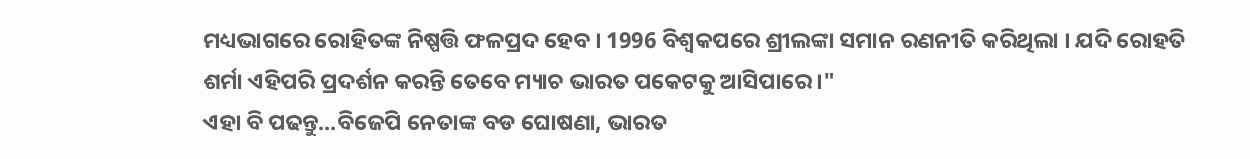ମଧ୍ୟଭାଗରେ ରୋହିତଙ୍କ ନିଷ୍ପତ୍ତି ଫଳପ୍ରଦ ହେବ । 1996 ବିଶ୍ବକପରେ ଶ୍ରୀଲଙ୍କା ସମାନ ରଣନୀତି କରିଥିଲା । ଯଦି ରୋହତି ଶର୍ମା ଏହିପରି ପ୍ରଦର୍ଶନ କରନ୍ତି ତେବେ ମ୍ୟାଚ ଭାରତ ପକେଟକୁ ଆସିପାରେ ।"
ଏହା ବି ପଢନ୍ତୁ...ବିଜେପି ନେତାଙ୍କ ବଡ ଘୋଷଣା, ଭାରତ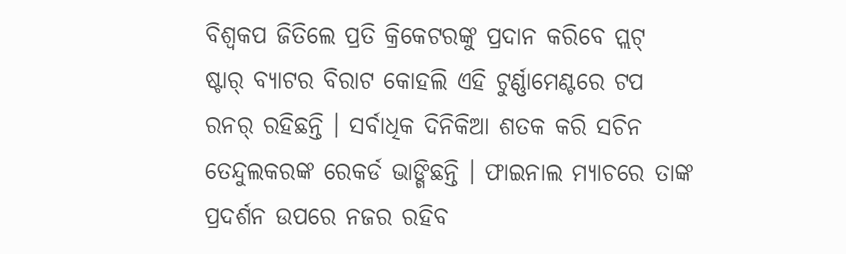ବିଶ୍ବକପ ଜିତିଲେ ପ୍ରତି କ୍ରିକେଟରଙ୍କୁ ପ୍ରଦାନ କରିବେ ପ୍ଲଟ୍
ଷ୍ଟାର୍ ବ୍ୟାଟର ବିରାଟ କୋହଲି ଏହି ଟୁର୍ଣ୍ଣାମେଣ୍ଟରେ ଟପ ରନର୍ ରହିଛନ୍ତି । ସର୍ବାଧିକ ଦିନିକିଆ ଶତକ କରି ସଚିନ ତେନ୍ଦୁଲକରଙ୍କ ରେକର୍ଡ ଭାଙ୍ଗିଛନ୍ତି । ଫାଇନାଲ ମ୍ୟାଚରେ ତାଙ୍କ ପ୍ରଦର୍ଶନ ଉପରେ ନଜର ରହିବ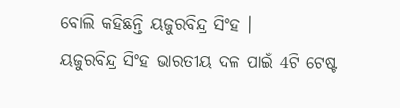ବୋଲି କହିଛନ୍ତି ୟଜୁରବିନ୍ଦ୍ର ସିଂହ ।
ୟଜୁରବିନ୍ଦ୍ର ସିଂହ ଭାରତୀୟ ଦଳ ପାଇଁ 4ଟି ଟେଷ୍ଟ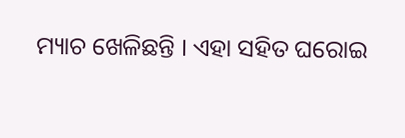ମ୍ୟାଚ ଖେଳିଛନ୍ତି । ଏହା ସହିତ ଘରୋଇ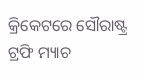କ୍ରିକେଟରେ ସୌରାଷ୍ଟ୍ର ଟ୍ରଫି ମ୍ୟାଚ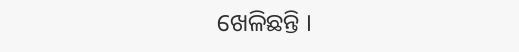ଖେଳିଛନ୍ତି ।